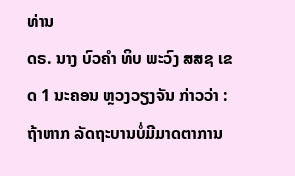ທ່ານ
ດຣ. ນາງ ບົວຄຳ ທິບ ພະວົງ ສສຊ ເຂດ 1 ນະຄອນ ຫຼວງວຽງຈັນ ກ່າວວ່າ :
ຖ້າຫາກ ລັດຖະບານບໍ່ມີມາດຕາການ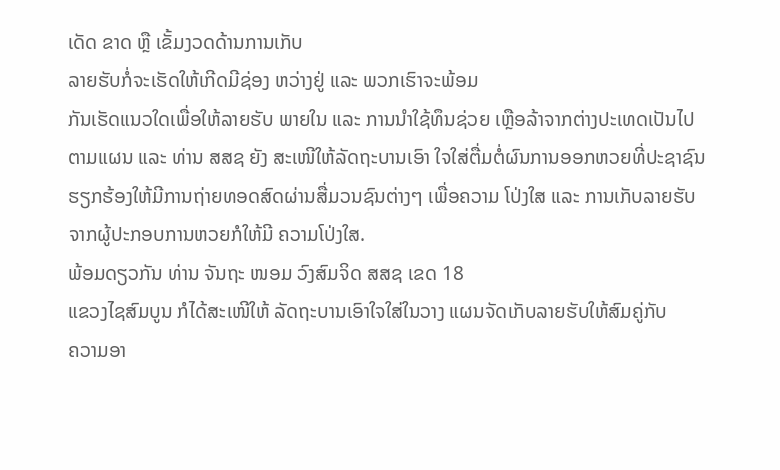ເດັດ ຂາດ ຫຼື ເຂັ້ມງວດດ້ານການເກັບ
ລາຍຮັບກໍ່ຈະເຮັດໃຫ້ເກີດມີຊ່ອງ ຫວ່າງຢູ່ ແລະ ພວກເຮົາຈະພ້ອມ
ກັນເຮັດແນວໃດເພື່ອໃຫ້ລາຍຮັບ ພາຍໃນ ແລະ ການນຳໃຊ້ທຶນຊ່ວຍ ເຫຼືອລ້າຈາກຕ່າງປະເທດເປັນໄປ
ຕາມແຜນ ແລະ ທ່ານ ສສຊ ຍັງ ສະເໜີໃຫ້ລັດຖະບານເອົາ ໃຈໃສ່ຕື່ມຕໍ່ຜົນການອອກຫວຍທີ່ປະຊາຊົນ
ຮຽກຮ້ອງໃຫ້ມີການຖ່າຍທອດສົດຜ່ານສື່ມວນຊົນຕ່າງໆ ເພື່ອຄວາມ ໂປ່ງໃສ ແລະ ການເກັບລາຍຮັບ
ຈາກຜູ້ປະກອບການຫວຍກໍໃຫ້ມີ ຄວາມໂປ່ງໃສ.
ພ້ອມດຽວກັນ ທ່ານ ຈັນຖະ ໜອມ ວົງສົມຈິດ ສສຊ ເຂດ 18
ແຂວງໄຊສົມບູນ ກໍໄດ້ສະເໜີໃຫ້ ລັດຖະບານເອົາໃຈໃສ່ໃນວາງ ແຜນຈັດເກັບລາຍຮັບໃຫ້ສົມຄູ່ກັບ
ຄວາມອາ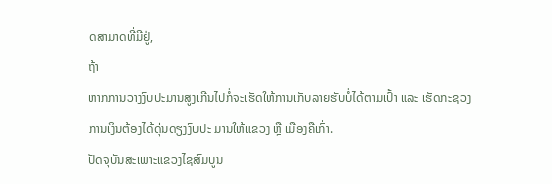ດສາມາດທີ່ມີຢູ່,
ຖ້າ
ຫາກການວາງງົບປະມານສູງເກີນໄປກໍ່ຈະເຮັດໃຫ້ການເກັບລາຍຮັບບໍ່ໄດ້ຕາມເປົ້າ ແລະ ເຮັດກະຊວງ
ການເງິນຕ້ອງໄດ້ດຸ່ນດຽງງົບປະ ມານໃຫ້ແຂວງ ຫຼື ເມືອງຄືເກົ່າ.
ປັດຈຸບັນສະເພາະແຂວງໄຊສົມບູນ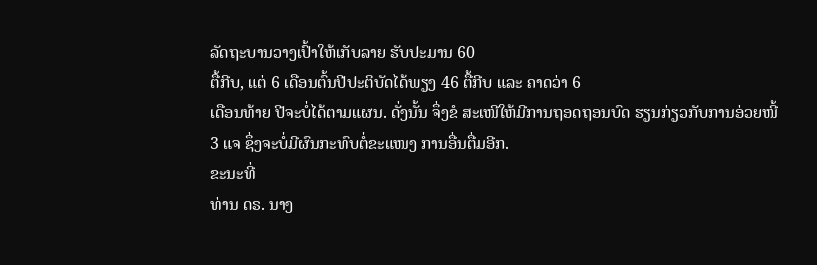ລັດຖະບານວາງເປົ້າໃຫ້ເກັບລາຍ ຮັບປະມານ 60
ຕື້ກີບ, ແຕ່ 6 ເດືອນຕົ້ນປີປະຕິບັດໄດ້ພຽງ 46 ຕື້ກີບ ແລະ ຄາດວ່າ 6
ເດືອນທ້າຍ ປີຈະບໍ່ໄດ້ຕາມແຜນ. ດັ່ງນັ້ນ ຈຶ່ງຂໍ ສະເໜີໃຫ້ມີການຖອດຖອນບົດ ຮຽນກ່ຽວກັບການອ່ວຍໜີ້
3 ແຈ ຊຶ່ງຈະບໍ່ມີຜົນກະທົບຕໍ່ຂະແໜງ ການອື່ນຕື່ມອີກ.
ຂະນະທີ່
ທ່ານ ດຣ. ນາງ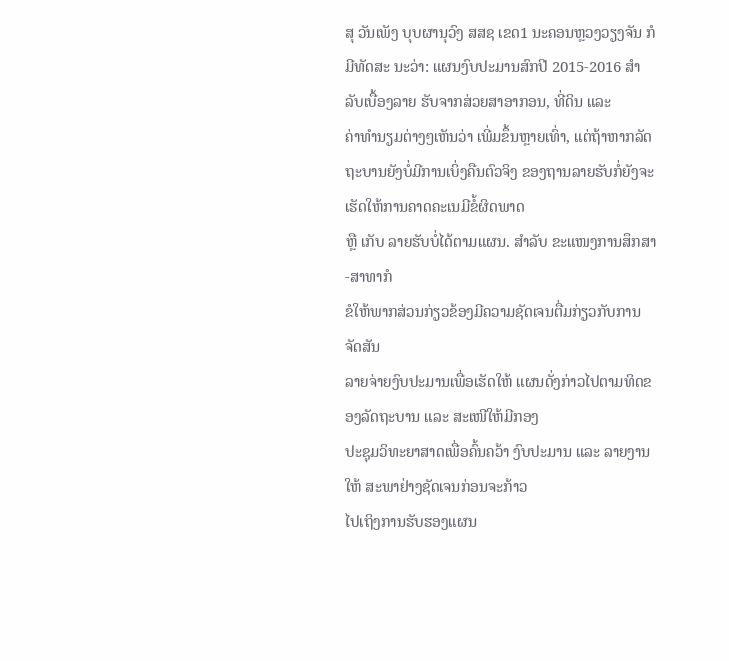ສຸ ວັນເພັງ ບຸບຜານຸວົງ ສສຊ ເຂດ1 ນະຄອນຫຼວງວຽງຈັນ ກໍມີທັດສະ ນະວ່າ: ແຜນງົບປະມານສົກປີ 2015-2016 ສຳລັບເບື້ອງລາຍ ຮັບຈາກສ່ວຍສາອາກອນ, ທີ່ດິນ ແລະ
ຄ່າທຳນຽມຕ່າງໆເຫັນວ່າ ເພີ່ມຂຶ້ນຫຼາຍເທົ່າ, ແຕ່ຖ້າຫາກລັດ
ຖະບານຍັງບໍ່ມີການເບິ່ງຄືນຕົວຈິງ ຂອງຖານລາຍຮັບກໍ່ຍັງຈະເຮັດໃຫ້ການຄາດຄະເນມີຂໍ້ຜິດພາດ
ຫຼື ເກັບ ລາຍຮັບບໍ່ໄດ້ຕາມແຜນ. ສໍາລັບ ຂະແໜງການສຶກສາ-ສາທາກໍ
ຂໍໃຫ້ພາກສ່ວນກ່ຽວຂ້ອງມີຄວາມຊັດເຈນຕື່ມກ່ຽວກັບການ ຈັດສັນ
ລາຍຈ່າຍງົບປະມານເພື່ອເຮັດໃຫ້ ແຜນດັ່ງກ່າວໄປຕາມທິດຂອງລັດຖະບານ ແລະ ສະເໜີໃຫ້ມີກອງ
ປະຊຸມວິທະຍາສາດເພື່ອຄົ້ນຄວ້າ ງົບປະມານ ແລະ ລາຍງານໃຫ້ ສະພາຢ່າງຊັດເຈນກ່ອນຈະກ້າວ
ໄປເຖິງການຮັບຮອງແຜນ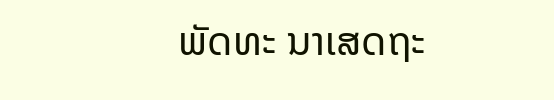ພັດທະ ນາເສດຖະ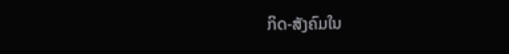ກິດ-ສັງຄົມໃນ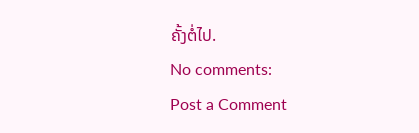ຄັ້ງຕໍ່ໄປ.
No comments:
Post a Comment